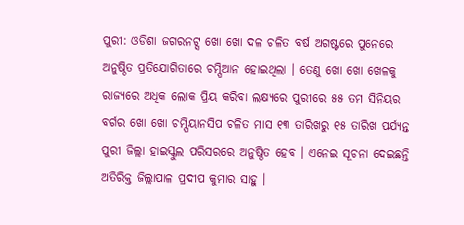ପୁରୀ: ଓଡିଶା ଜଗରନଟ୍ସ ଖୋ ଖୋ ଦଳ ଚଳିତ ବର୍ଷ ଅଗଷ୍ଟରେ ପୁନେରେ ଅନୁଷ୍ଠିତ ପ୍ରତିଯୋଗିତାରେ ଚମ୍ପିଆନ ହୋଇଥିଲା । ତେଣୁ ଖୋ ଖୋ ଖେଳକୁ ରାଜ୍ୟରେ ଅଧିକ ଲୋକ ପ୍ରିୟ କରିବା ଲକ୍ଷ୍ୟରେ ପୁରୀରେ ୫୫ ତମ ସିନିୟର ବର୍ଗର ଖୋ ଖୋ ଚମ୍ପିୟାନସିପ ଚଳିତ ମାସ ୧୩ ତାରିଖରୁ ୧୫ ତାରିଖ ପର୍ଯ୍ୟନ୍ତ ପୁରୀ ଜିଲ୍ଲା ହାଇସ୍କୁଲ ପରିସରରେ ଅନୁଷ୍ଠିତ ହେବ । ଏନେଇ ସୂଚନା ଦେଇଛନ୍ତି ଅତିରିକ୍ତ ଜିଲ୍ଲାପାଳ ପ୍ରଦୀପ କୁମାର ସାହୁ ।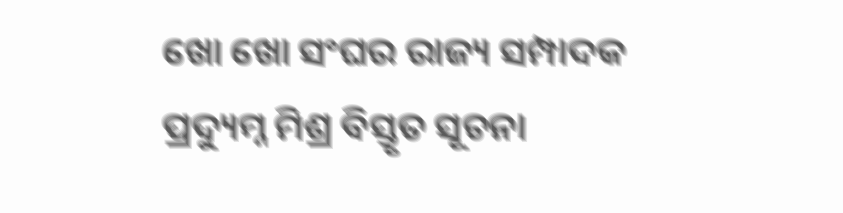ଖୋ ଖୋ ସଂଘର ରାଜ୍ୟ ସମ୍ପାଦକ ପ୍ରଦ୍ୟୁମ୍ନ ମିଶ୍ର ବିସ୍ତୃତ ସୂଚନା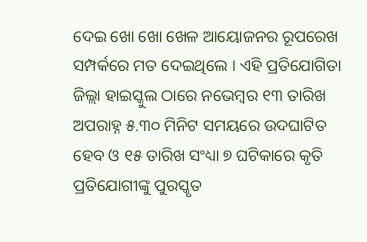ଦେଇ ଖୋ ଖୋ ଖେଳ ଆୟୋଜନର ରୂପରେଖ ସମ୍ପର୍କରେ ମତ ଦେଇଥିଲେ । ଏହି ପ୍ରତିଯୋଗିତା ଜିଲ୍ଲା ହାଇସ୍କୁଲ ଠାରେ ନଭେମ୍ବର ୧୩ ତାରିଖ ଅପରାହ୍ନ ୫.୩୦ ମିନିଟ ସମୟରେ ଉଦଘାଟିତ ହେବ ଓ ୧୫ ତାରିଖ ସଂଧ୍ୟା ୭ ଘଟିକାରେ କୃତି ପ୍ରତିଯୋଗୀଙ୍କୁ ପୁରସ୍କୃତ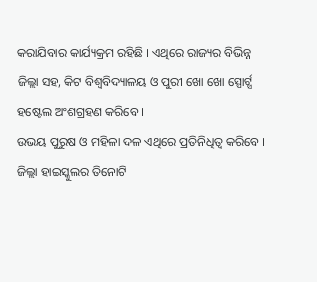କରାଯିବାର କାର୍ଯ୍ୟକ୍ରମ ରହିଛି । ଏଥିରେ ରାଜ୍ୟର ବିଭିନ୍ନ ଜିଲ୍ଲା ସହ, କିଟ ବିଶ୍ବବିଦ୍ୟାଳୟ ଓ ପୁରୀ ଖୋ ଖୋ ସ୍ପୋର୍ଟ୍ସ ହଷ୍ଟେଲ ଅଂଶଗ୍ରହଣ କରିବେ ।
ଉଭୟ ପୁରୁଷ ଓ ମହିଳା ଦଳ ଏଥିରେ ପ୍ରତିନିଧିତ୍ଵ କରିବେ । ଜିଲ୍ଲା ହାଇସ୍କୁଲର ତିନୋଟି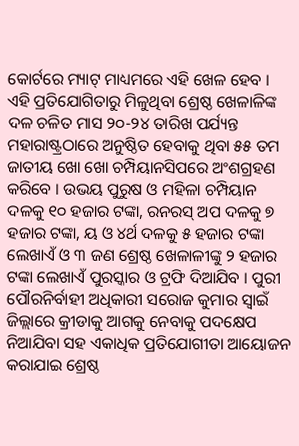କୋର୍ଟରେ ମ୍ୟାଟ୍ ମାଧ୍ୟମରେ ଏହି ଖେଳ ହେବ । ଏହି ପ୍ରତିଯୋଗିତାରୁ ମିଳୁଥିବା ଶ୍ରେଷ୍ଠ ଖେଳାଳିଙ୍କ ଦଳ ଚଳିତ ମାସ ୨୦-୨୪ ତାରିଖ ପର୍ଯ୍ୟନ୍ତ ମହାରାଷ୍ଟ୍ରଠାରେ ଅନୁଷ୍ଠିତ ହେବାକୁ ଥିବା ୫୫ ତମ ଜାତୀୟ ଖୋ ଖୋ ଚମ୍ପିୟାନସିପରେ ଅଂଶଗ୍ରହଣ କରିବେ । ଉଭୟ ପୁରୁଷ ଓ ମହିଳା ଚମ୍ପିୟାନ ଦଳକୁ ୧୦ ହଜାର ଟଙ୍କା, ରନରସ୍ ଅପ ଦଳକୁ ୭ ହଜାର ଟଙ୍କା, ୟ ଓ ୪ର୍ଥ ଦଳକୁ ୫ ହଜାର ଟଙ୍କା ଲେଖାଏଁ ଓ ୩ ଜଣ ଶ୍ରେଷ୍ଠ ଖେଳାଳୀଙ୍କୁ ୨ ହଜାର ଟଙ୍କା ଲେଖାଏଁ ପୁରସ୍କାର ଓ ଟ୍ରଫି ଦିଆଯିବ । ପୁରୀ ପୌରନିର୍ବାହୀ ଅଧିକାରୀ ସରୋଜ କୁମାର ସ୍ବାଇଁ ଜିଲ୍ଲାରେ କ୍ରୀଡାକୁ ଆଗକୁ ନେବାକୁ ପଦକ୍ଷେପ ନିଆଯିବା ସହ ଏକାଧିକ ପ୍ରତିଯୋଗୀତା ଆୟୋଜନ କରାଯାଇ ଶ୍ରେଷ୍ଠ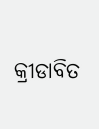କ୍ରୀଡାବିତ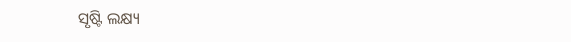ସୃଷ୍ଟି ଲକ୍ଷ୍ୟ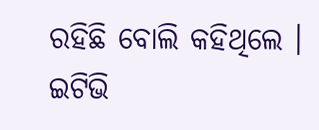ରହିଛି ବୋଲି କହିଥିଲେ ।
ଇଟିଭି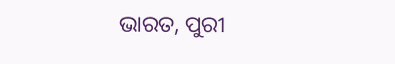ଭାରତ, ପୁରୀ